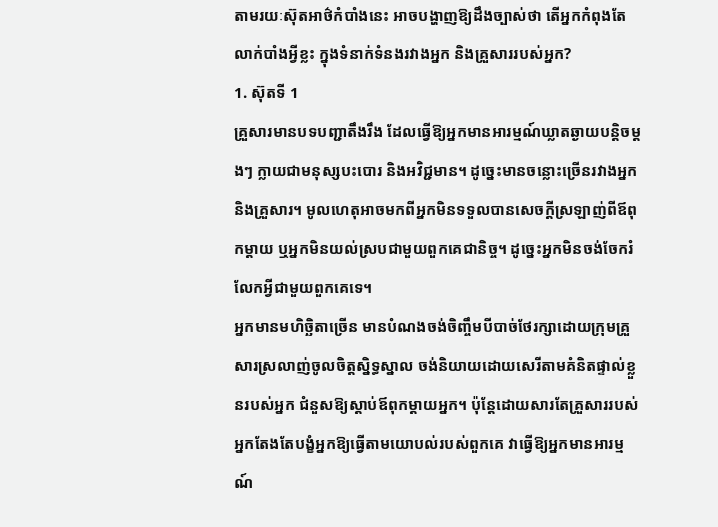តាមរយៈស៊ុតអាថ៌កំបាំងនេះ អាចបង្ហាញឱ្យដឹងច្បាស់ថា តើអ្នកកំពុងតែលាក់បាំងអ្វីខ្លះ ក្នុងទំនាក់ទំនងរវាងអ្នក និងគ្រួសាររបស់អ្នក?
1. ស៊ុតទី 1
គ្រួសារមានបទបញ្ជាតឹងរឹង ដែលធ្វើឱ្យអ្នកមានអារម្មណ៍ឃ្លាតឆ្ងាយបន្តិចម្តងៗ ក្លាយជាមនុស្សបះបោរ និងអវិជ្ជមាន។ ដូច្នេះមានចន្លោះច្រើនរវាងអ្នក និងគ្រួសារ។ មូលហេតុអាចមកពីអ្នកមិនទទួលបានសេចក្តីស្រឡាញ់ពីឪពុកម្តាយ ឬអ្នកមិនយល់ស្របជាមួយពួកគេជានិច្ច។ ដូច្នេះអ្នកមិនចង់ចែករំលែកអ្វីជាមួយពួកគេទេ។
អ្នកមានមហិច្ឆិតាច្រើន មានបំណងចង់ចិញ្ចឹមបីបាច់ថែរក្សាដោយក្រុមគ្រួសារស្រលាញ់ចូលចិត្តស្និទ្ធស្នាល ចង់និយាយដោយសេរីតាមគំនិតផ្ទាល់ខ្លួនរបស់អ្នក ជំនួសឱ្យស្តាប់ឪពុកម្តាយអ្នក។ ប៉ុន្តែដោយសារតែគ្រួសាររបស់អ្នកតែងតែបង្ខំអ្នកឱ្យធ្វើតាមយោបល់របស់ពួកគេ វាធ្វើឱ្យអ្នកមានអារម្មណ៍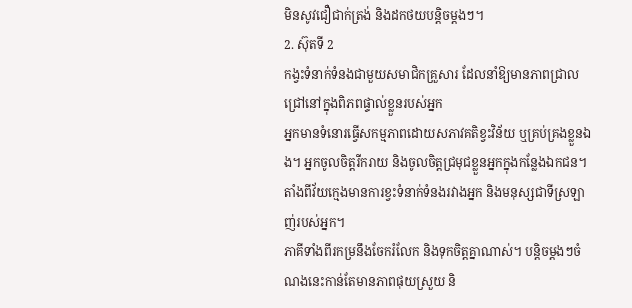មិនសូវជឿជាក់ត្រង់ និងដកថយបន្តិចម្តងៗ។
2. ស៊ុតទី 2
កង្វះទំនាក់ទំនងជាមួយសមាជិកគ្រួសារ ដែលនាំឱ្យមានភាពជ្រាលជ្រៅនៅក្នុងពិភពផ្ទាល់ខ្លួនរបស់អ្នក
អ្នកមានទំនោរធ្វើសកម្មភាពដោយសភាវគតិខ្វះវិន័យ ឬគ្រប់គ្រងខ្លួនឯង។ អ្នកចូលចិត្តរីករាយ និងចូលចិត្តជ្រមុជខ្លួនអ្នកក្នុងកន្លែងឯកជន។ តាំងពីវ័យក្មេងមានការខ្វះទំនាក់ទំនងរវាងអ្នក និងមនុស្សជាទីស្រឡាញ់របស់អ្នក។
ភាគីទាំងពីរកម្រនឹងចែករំលែក និងទុកចិត្តគ្នាណាស់។ បន្តិចម្ដងៗចំណងនេះកាន់តែមានភាពផុយស្រួយ និ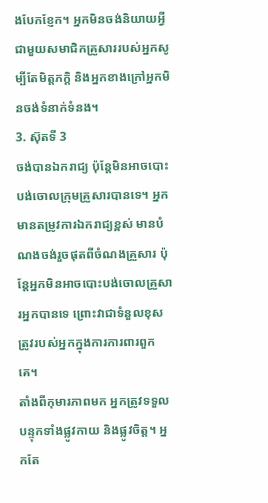ងបែកខ្ញែក។ អ្នកមិនចង់និយាយអ្វីជាមួយសមាជិកគ្រួសាររបស់អ្នកសូម្បីតែមិត្តភក្តិ និងអ្នកខាងក្រៅអ្នកមិនចង់ទំនាក់ទំនង។
3. ស៊ុតទី 3
ចង់បានឯករាជ្យ ប៉ុន្តែមិនអាចបោះបង់ចោលក្រុមគ្រួសារបានទេ។ អ្នកមានតម្រូវការឯករាជ្យខ្ពស់ មានបំណងចង់រួចផុតពីចំណងគ្រួសារ ប៉ុន្តែអ្នកមិនអាចបោះបង់ចោលគ្រួសារអ្នកបានទេ ព្រោះវាជាទំនួលខុសត្រូវរបស់អ្នកក្នុងការការពារពួកគេ។
តាំងពីកុមារភាពមក អ្នកត្រូវទទួលបន្ទុកទាំងផ្លូវកាយ និងផ្លូវចិត្ត។ អ្នកតែ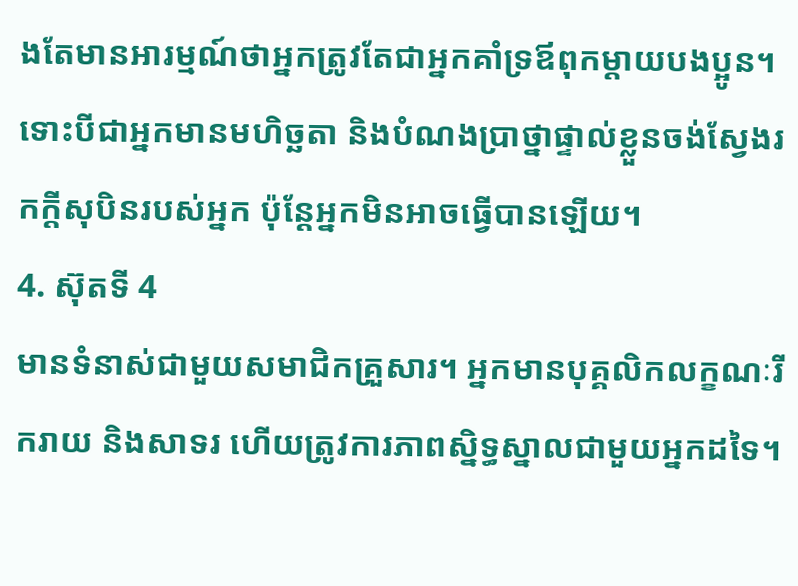ងតែមានអារម្មណ៍ថាអ្នកត្រូវតែជាអ្នកគាំទ្រឪពុកម្តាយបងប្អូន។ ទោះបីជាអ្នកមានមហិច្ឆតា និងបំណងប្រាថ្នាផ្ទាល់ខ្លួនចង់ស្វែងរកក្តីសុបិនរបស់អ្នក ប៉ុន្តែអ្នកមិនអាចធ្វើបានឡើយ។
4. ស៊ុតទី 4
មានទំនាស់ជាមួយសមាជិកគ្រួសារ។ អ្នកមានបុគ្គលិកលក្ខណៈរីករាយ និងសាទរ ហើយត្រូវការភាពស្និទ្ធស្នាលជាមួយអ្នកដទៃ។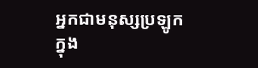អ្នកជាមនុស្សប្រឡូកក្នុង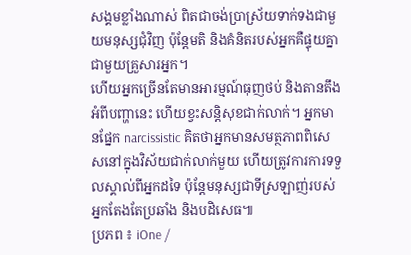សង្គមខ្លាំងណាស់ ពិតជាចង់ប្រាស្រ័យទាក់ទងជាមួយមនុស្សជុំវិញ ប៉ុន្តែមតិ និងគំនិតរបស់អ្នកគឺផ្ទុយគ្នាជាមួយគ្រួសារអ្នក។
ហើយអ្នកច្រើនតែមានអារម្មណ៍ធុញថប់ និងតានតឹងអំពីបញ្ហានេះ ហើយខ្វះសន្តិសុខជាក់លាក់។ អ្នកមានផ្នែក narcissistic គិតថាអ្នកមានសមត្ថភាពពិសេសនៅក្នុងវិស័យជាក់លាក់មួយ ហើយត្រូវការការទទួលស្គាល់ពីអ្នកដទៃ ប៉ុន្តែមនុស្សជាទីស្រឡាញ់របស់អ្នកតែងតែប្រឆាំង និងបដិសេធ៕
ប្រភព ៖ iOne /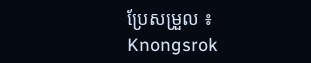ប្រែសម្រួល ៖ Knongsrok